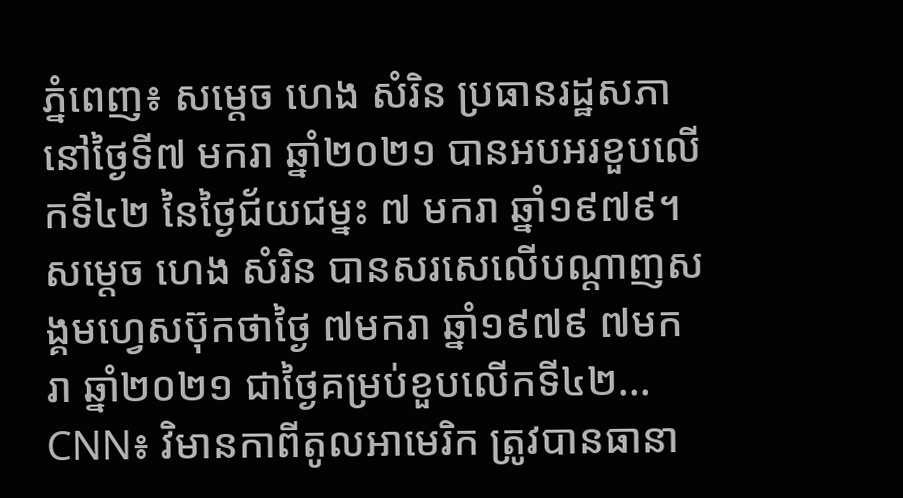ភ្នំពេញ៖ សម្តេច ហេង សំរិន ប្រធានរដ្ឋសភា នៅថ្ងៃទី៧ មករា ឆ្នាំ២០២១ បានអបអរខួបលើកទី៤២ នៃថ្ងៃជ័យជម្នះ ៧ មករា ឆ្នាំ១៩៧៩។ សម្តេច ហេង សំរិន បានសរសេលើបណ្តាញសង្គមហ្វេសប៊ុកថាថ្ងៃ ៧មករា ឆ្នាំ១៩៧៩ ៧មករា ឆ្នាំ២០២១ ជាថ្ងៃគម្រប់ខួបលើកទី៤២...
CNN៖ វិមានកាពីតូលអាមេរិក ត្រូវបានធានា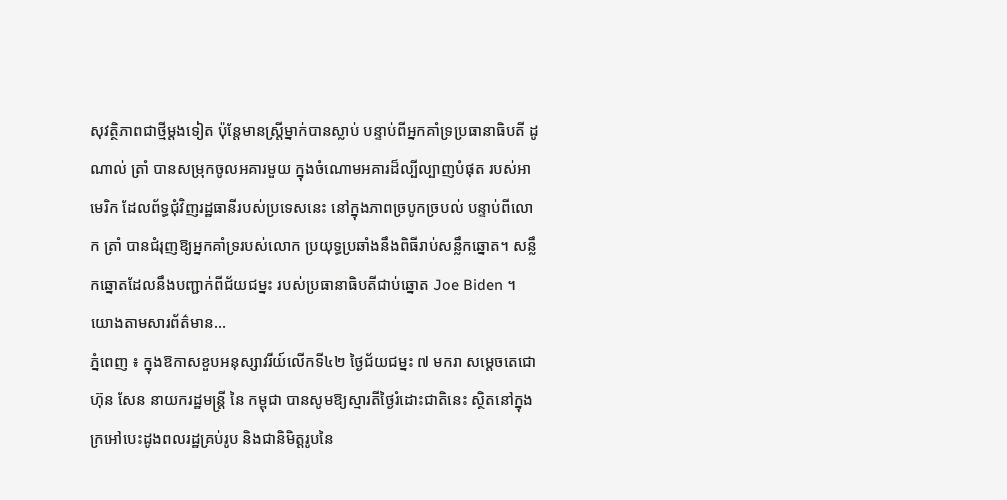សុវត្ថិភាពជាថ្មីម្តងទៀត ប៉ុន្តែមានស្ត្រីម្នាក់បានស្លាប់ បន្ទាប់ពីអ្នកគាំទ្រប្រធានាធិបតី ដូណាល់ ត្រាំ បានសម្រុកចូលអគារមួយ ក្នុងចំណោមអគារដ៏ល្បីល្បាញបំផុត របស់អាមេរិក ដែលព័ទ្ធជុំវិញរដ្ឋធានីរបស់ប្រទេសនេះ នៅក្នុងភាពច្របូកច្របល់ បន្ទាប់ពីលោក ត្រាំ បានជំរុញឱ្យអ្នកគាំទ្ររបស់លោក ប្រយុទ្ធប្រឆាំងនឹងពិធីរាប់សន្លឹកឆ្នោត។ សន្លឹកឆ្នោតដែលនឹងបញ្ជាក់ពីជ័យជម្នះ របស់ប្រធានាធិបតីជាប់ឆ្នោត Joe Biden ។ យោងតាមសារព័ត៌មាន...
ភ្នំពេញ ៖ ក្នុងឱកាសខួបអនុស្សាវរីយ៍លើកទី៤២ ថ្ងៃជ័យជម្នះ ៧ មករា សម្ដេចតេជោ ហ៊ុន សែន នាយករដ្ឋមន្ត្រី នៃ កម្ពុជា បានសូមឱ្យស្មារតីថ្ងៃរំដោះជាតិនេះ ស្ថិតនៅក្នុងក្រអៅបេះដូងពលរដ្ឋគ្រប់រូប និងជានិមិត្តរូបនៃ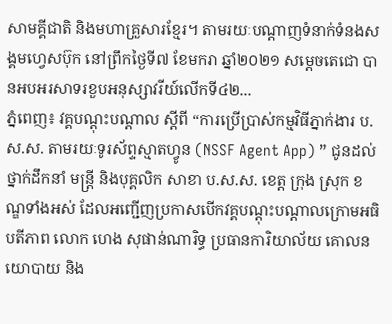សាមគ្គីជាតិ និងមហាគ្រួសារខ្មែរ។ តាមរយៈបណ្ដាញទំនាក់ទំនងសង្គមហ្វេសប៊ុក នៅព្រឹកថ្ងៃទី៧ ខែមករា ឆ្នាំ២០២១ សម្ដេចតេជោ បានអបអរសាទរខួបអនុស្សាវរីយ៍លើកទី៤២...
ភ្នំពេញ៖ វគ្គបណ្ដុះបណ្ដាល ស្តីពី “ការប្រើប្រាស់កម្មវិធីភ្នាក់ងារ ប.ស.ស. តាមរយៈទូរស័ព្ទស្មាតហ្វូន (NSSF Agent App) ” ជូនដល់ថ្នាក់ដឹកនាំ មន្ត្រី និងបុគ្គលិក សាខា ប.ស.ស. ខេត្ត ក្រុង ស្រុក ខណ្ឌទាំងអស់ ដែលអញ្ជើញប្រកាសបើកវគ្គបណ្តុះបណ្តាលក្រោមអធិបតីភាព លោក ហេង សុផាន់ណារិទ្ធ ប្រធានការិយាល័យ គោលនយោបាយ និង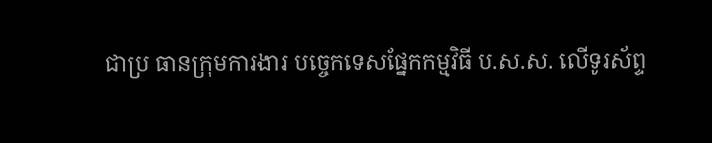ជាប្រ ធានក្រុមការងារ បច្ចេកទេសផ្នែកកម្មវិធី ប.ស.ស. លើទូរស័ព្ទ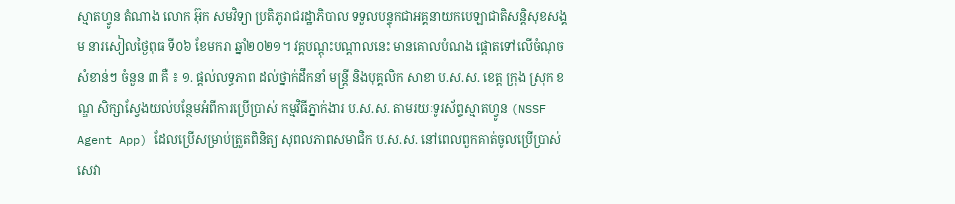ស្មាតហ្វូន តំណាង លោក អ៊ុក សមវិទ្យា ប្រតិភូរាជរដ្ឋាភិបាល ទទួលបន្ទុកជាអគ្គនាយកបេឡាជាតិសន្តិសុខសង្គម នារសៀលថ្ងៃពុធ ទី០៦ ខែមករា ឆ្នាំ២០២១។ វគ្គបណ្ដុះបណ្ដាលនេះ មានគោលបំណង ផ្តោតទៅលើចំណុចសំខាន់ៗ ចំនួន ៣ គឺ ៖ ១. ផ្តល់លទ្ធភាព ដល់ថ្នាក់ដឹកនាំ មន្ត្រី និងបុគ្គលិក សាខា ប.ស.ស. ខេត្ត ក្រុង ស្រុក ខណ្ឌ សិក្សាស្វែងយល់បន្ថែមអំពីការប្រើប្រាស់ កម្មវិធីភ្នាក់ងារ ប.ស.ស. តាមរយៈទូរស័ព្ទស្មាតហ្វូន (NSSF Agent App) ដែលប្រើសម្រាប់ត្រួតពិនិត្យ សុពលភាពសមាជិក ប.ស.ស. នៅពេលពួកគាត់ចូលប្រើប្រាស់ សេវា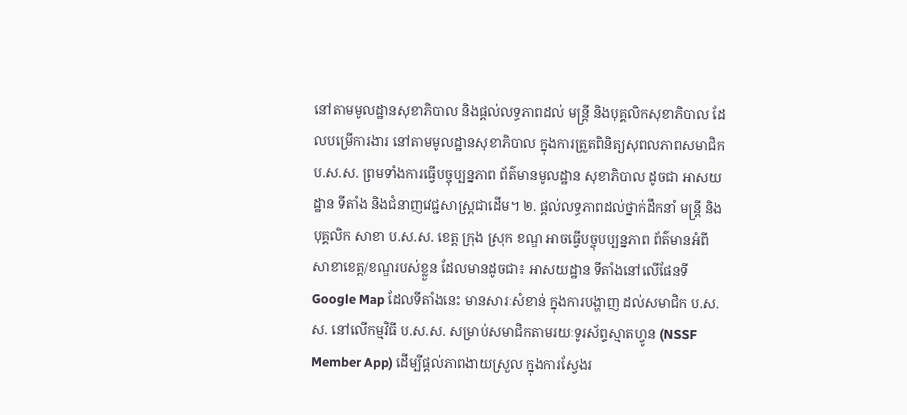នៅតាមមូលដ្ឋានសុខាភិបាល និងផ្តល់លទ្ធភាពដល់ មន្ត្រី និងបុគ្គលិកសុខាភិបាល ដែលបម្រើការងារ នៅតាមមូលដ្ឋានសុខាភិបាល ក្នុងការត្រួតពិនិត្យសុពលភាពសមាជិក ប.ស.ស. ព្រមទាំងការធ្វើបច្ចុប្បន្នភាព ព័ត៌មានមូលដ្ឋាន សុខាភិបាល ដូចជា អាសយដ្ឋាន ទីតាំង និងជំនាញវេជ្ជសាស្រ្តជាដើម។ ២. ផ្តល់លទ្ធភាពដល់ថ្នាក់ដឹកនាំ មន្ត្រី និងបុគ្គលិក សាខា ប.ស.ស. ខេត្ត ក្រុង ស្រុក ខណ្ឌ អាចធ្វើបច្ចុបប្បន្នភាព ព័ត៌មានអំពី សាខាខេត្ត/ខណ្ឌរបស់ខ្លួន ដែលមានដូចជា៖ អាសយដ្ឋាន ទីតាំងនៅលើផែនទី Google Map ដែលទីតាំងនេះ មានសារៈសំខាន់ ក្នុងការបង្ហាញ ដល់សមាជិក ប.ស.ស. នៅលើកម្មវិធី ប.ស.ស. សម្រាប់សមាជិកតាមរយៈទូរស័ព្ទស្មាតហ្វូន (NSSF Member App) ដើម្បីផ្តល់ភាពងាយស្រួល ក្នុងការស្វែងរ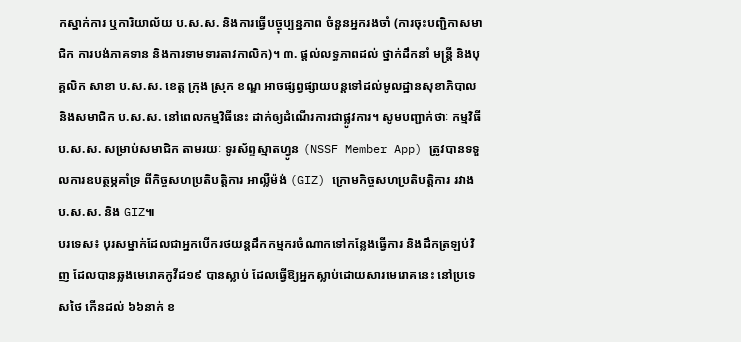កស្នាក់ការ ឬការិយាល័យ ប.ស.ស. និងការធ្វើបច្ចុប្បន្នភាព ចំនួនអ្នករងចាំ (ការចុះបញ្ជិកាសមាជិក ការបង់ភាគទាន និងការទាមទារតាវកាលិក)។ ៣. ផ្តល់លទ្ធភាពដល់ ថ្នាក់ដឹកនាំ មន្ត្រី និងបុគ្គលិក សាខា ប.ស.ស. ខេត្ត ក្រុង ស្រុក ខណ្ឌ អាចផ្សព្វផ្សាយបន្តទៅដល់មូលដ្ឋានសុខាភិបាល និងសមាជិក ប.ស.ស. នៅពេលកម្មវិធីនេះ ដាក់ឲ្យដំណើរការជាផ្លូវការ។ សូមបញ្ជាក់ថាៈ កម្មវិធី ប.ស.ស. សម្រាប់សមាជិក តាមរយៈ ទូរស័ព្ទស្មាតហ្វូន (NSSF Member App) ត្រូវបានទទួលការឧបត្ថម្ភគាំទ្រ ពីកិច្ចសហប្រតិបត្តិការ អាល្លឺម៉ង់ (GIZ) ក្រោមកិច្ចសហប្រតិបត្តិការ រវាង ប.ស.ស. និង GIZ៕
បរទេស៖ បុរសម្នាក់ដែលជាអ្នកបើករថយន្តដឹកកម្មករចំណាកទៅកន្លែងធ្វើការ និងដឹកត្រឡប់វិញ ដែលបានឆ្លងមេរោគកូវីដ១៩ បានស្លាប់ ដែលធ្វើឱ្យអ្នកស្លាប់ដោយសារមេរោគនេះ នៅប្រទេសថៃ កើនដល់ ៦៦នាក់ ខ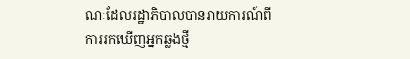ណៈដែលរដ្ឋាភិបាលបានរាយការណ៍ពីការរកឃើញអ្នកឆ្លងថ្មី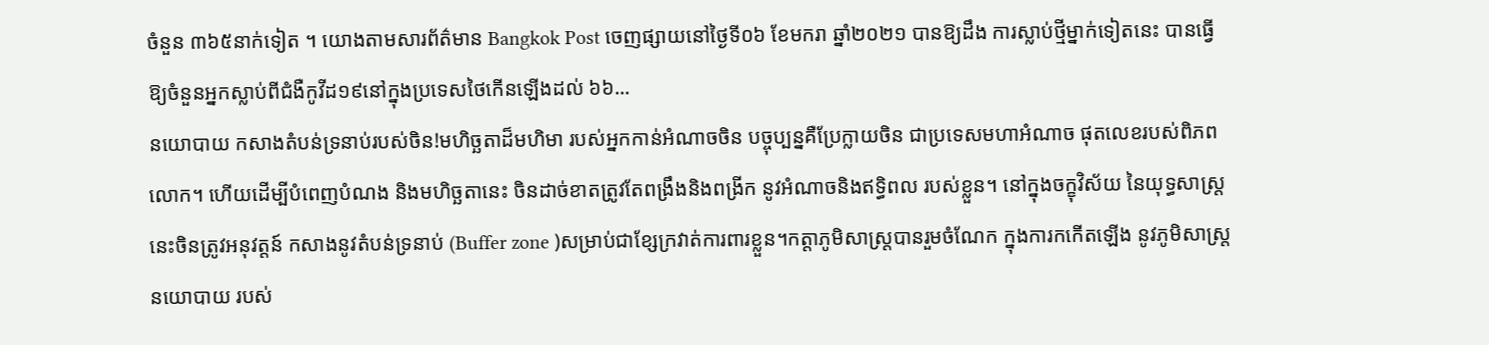ចំនួន ៣៦៥នាក់ទៀត ។ យោងតាមសារព័ត៌មាន Bangkok Post ចេញផ្សាយនៅថ្ងៃទី០៦ ខែមករា ឆ្នាំ២០២១ បានឱ្យដឹង ការស្លាប់ថ្មីម្នាក់ទៀតនេះ បានធ្វើឱ្យចំនួនអ្នកស្លាប់ពីជំងឺកូវីដ១៩នៅក្នុងប្រទេសថៃកើនឡើងដល់ ៦៦...
នយោបាយ កសាងតំបន់ទ្រនាប់របស់ចិន!មហិច្ឆតាដ៏មហិមា របស់អ្នកកាន់អំណាចចិន បច្ចុប្បន្នគឺប្រែក្លាយចិន ជាប្រទេសមហាអំណាច ផុតលេខរបស់ពិភពលោក។ ហើយដើម្បីបំពេញបំណង និងមហិច្ឆតានេះ ចិនដាច់ខាតត្រូវតែពង្រឹងនិងពង្រីក នូវអំណាចនិងឥទ្ធិពល របស់ខ្លួន។ នៅក្នុងចក្ខុវិស័យ នៃយុទ្ធសាស្រ្តនេះចិនត្រូវអនុវត្តន៍ កសាងនូវតំបន់ទ្រនាប់ (Buffer zone )សម្រាប់ជាខ្សែក្រវាត់ការពារខ្លួន។កត្តាភូមិសាស្រ្តបានរួមចំណែក ក្នុងការកកើតឡើង នូវភូមិសាស្រ្តនយោបាយ របស់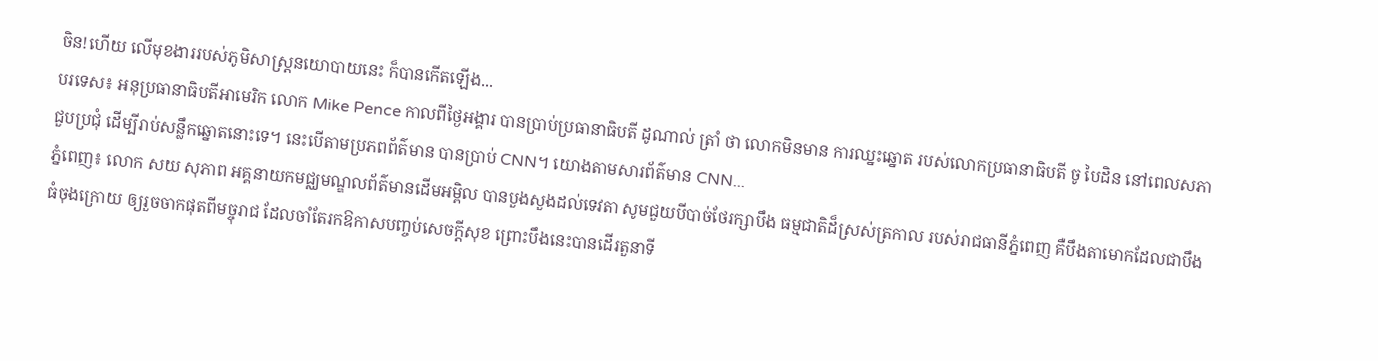ចិន!ហើយ លើមុខងាររបស់ភូមិសាស្រ្តនយោបាយនេះ ក៏បានកើតឡើង...
បរទេស៖ អនុប្រធានាធិបតីអាមេរិក លោក Mike Pence កាលពីថ្ងៃអង្គារ បានប្រាប់ប្រធានាធិបតី ដូណាល់ ត្រាំ ថា លោកមិនមាន ការឈ្នះឆ្នោត របស់លោកប្រធានាធិបតី ចូ បៃដិន នៅពេលសភាជួបប្រជុំ ដើម្បីរាប់សន្លឹកឆ្នោតនោះទេ។ នេះបើតាមប្រភពព័ត៌មាន បានប្រាប់ CNN។ យោងតាមសារព័ត៌មាន CNN...
ភ្នំពេញ៖ លោក សយ សុភាព អគ្គនាយកមជ្ឈមណ្ឌលព័ត៌មានដើមអម្ពិល បានបួងសួងដល់ទេវតា សូមជួយបីបាច់ថែរក្សាបឹង ធម្មជាតិដ៏ស្រស់ត្រកាល របស់រាជធានីភ្នំពេញ គឺបឹងតាមោកដែលជាបឹងធំចុងក្រោយ ឲ្យរួចចាកផុតពីមច្ចុរាជ ដែលចាំតែរកឱកាសបញ្ចប់សេចក្តីសុខ ព្រោះបឹងនេះបានដើរតួនាទី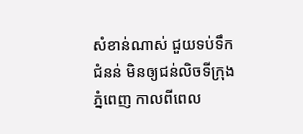សំខាន់ណាស់ ជួយទប់ទឹកជំនន់ មិនឲ្យជន់លិចទីក្រុងភ្នំពេញ កាលពីពេល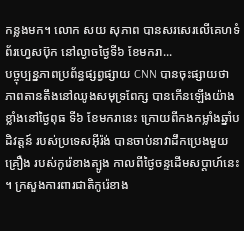កន្លងមក។ លោក សយ សុភាព បានសរសេរលើគេហទំព័រហ្វេសប៊ុក នៅល្ងាចថ្ងៃទី៦ ខែមករា...
បច្ចុប្បន្នភាពប្រព័ន្ធផ្សព្វផ្សាយ CNN បានចុះផ្សាយថា ភាពតានតឹងនៅឈូងសមុទ្រពែក្ស បានកើនឡើងយ៉ាងខ្លាំងនៅថ្ងៃពុធ ទី៦ ខែមករានេះ ក្រោយពីកងកម្លាំងឆ្នាំបដិវត្តន៍ របស់ប្រទេសអ៊ីរ៉ង់ បានចាប់នាវាដឹកប្រេងមួយគ្រឿង របស់កូរ៉េខាងត្បូង កាលពីថ្ងៃចន្ទដើមសប្តាហ៍នេះ ។ ក្រសួងការពារជាតិកូរ៉េខាង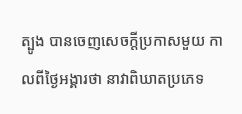ត្បូង បានចេញសេចក្តីប្រកាសមួយ កាលពីថ្ងៃអង្គារថា នាវាពិឃាតប្រភេទ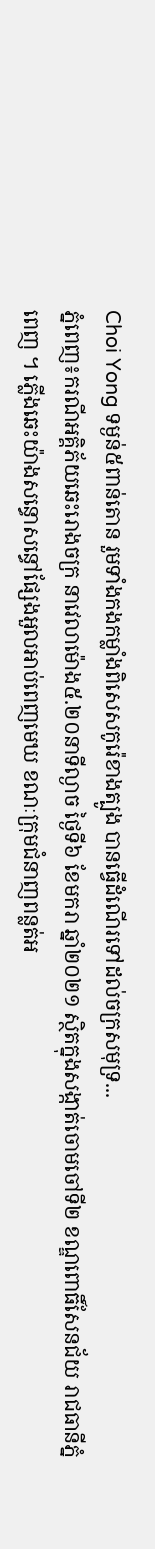Choi Yong ទម្ងន់៥ពាន់តោន រួមទាំងកងកម្លាំងពិសេសកូរ៉េខាងត្បូង បានធ្វើដំណើរទៅដល់ចក្រសមុទ្រ...
ភ្នំពេញ៖ករណីអគ្គិភ័យឆេះរោងចក្រ នាវេលាម៉ោង៥.២០នាទីល្ងាច ថ្ងៃទី៦ ខែមករា ឆ្នាំ២០២១ ស្ថិតក្នុងសង្កាត់ចោមចៅទី២ ខណ្ឌពោធិ៍សែនជ័យ រាជធានីភ្នំពេញ ។ ភ្លើងឆេះយ៉ាងសន្ធោសន្ធៅផ្សែងអួលអាប់ពេញមេឃ ខណៈក្រុមជំនាញពន្លត់អ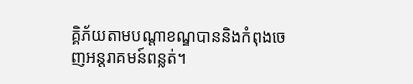គ្គិភ័យតាមបណ្ដាខណ្ឌបាននិងកំពុងចេញអន្តរាគមន៍ពន្លត់។